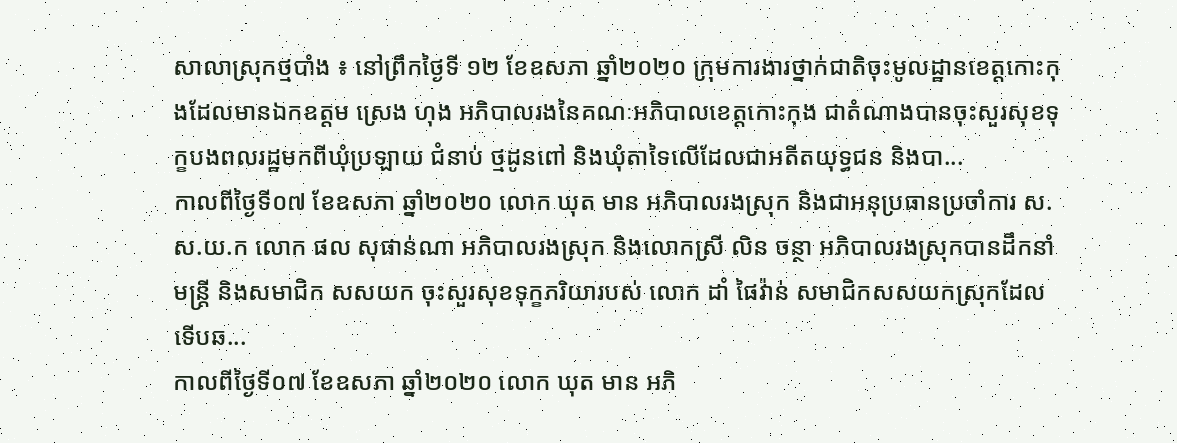សាលាស្រុកថ្មបាំង ៖ នៅព្រឹកថ្ងៃទី ១២ ខែឧសភា ឆ្នាំ២០២០ ក្រុមការងារថ្នាក់ជាតិចុះមូលដ្ឋានខេត្តកោះកុងដែលមានឯកឧត្តម ស្រេង ហុង អភិបាលរងនៃគណៈអភិបាលខេត្តកោះកុង ជាតំណាងបានចុះសួរសុខទុក្ខបងពលរដ្ឋមកពីឃុំប្រឡាយ ជំនាប់ ថ្មដូនពៅ និងឃុំតាទៃលើដែលជាអតីតយុទ្ធជន និងបា...
កាលពីថ្ងៃទី០៧ ខែឧសភា ឆ្នាំ២០២០ លោក ឃុត មាន អភិបាលរងស្រុក និងជាអនុប្រធានប្រចាំការ ស.ស.យ.ក លោក ផល សុផាន់ណា អភិបាលរងស្រុក និងលោកស្រី លិន ចន្ថា អភិបាលរងស្រុកបានដឹកនាំមន្រ្តី និងសមាជិក សសយក ចុះសួរសុខទុក្ខភរិយារបស់ លោក ដាំ ផៃវ៉ាន់ សមាជិកសសយកស្រុកដែលទើបឆ...
កាលពីថ្ងៃទី០៧ ខែឧសភា ឆ្នាំ២០២០ លោក ឃុត មាន អភិ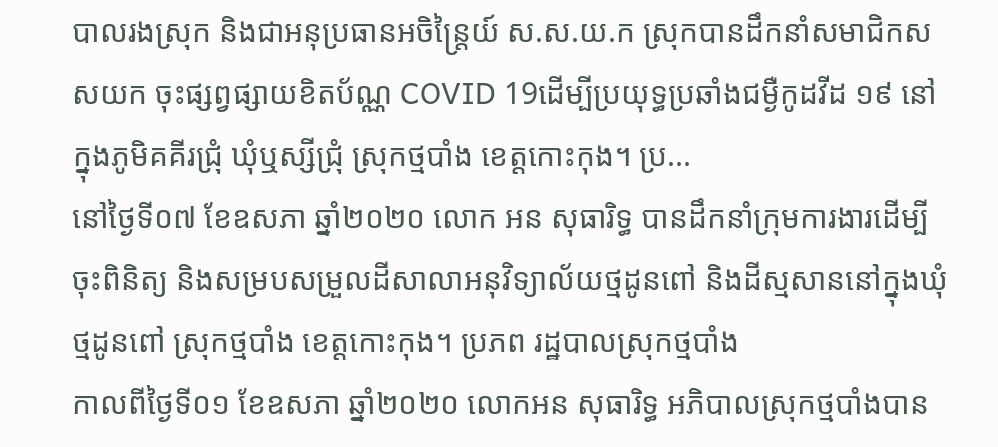បាលរងស្រុក និងជាអនុប្រធានអចិន្ត្រៃយ៍ ស.ស.យ.ក ស្រុកបានដឹកនាំសមាជិកសសយក ចុះផ្សព្វផ្សាយខិតប័ណ្ណ COVID 19ដើម្បីប្រយុទ្ធប្រឆាំងជម្ងឺកូដវីដ ១៩ នៅក្នុងភូមិគគីរជ្រុំ ឃុំឬស្សីជ្រុំ ស្រុកថ្មបាំង ខេត្តកោះកុង។ ប្រ...
នៅថ្ងៃទី០៧ ខែឧសភា ឆ្នាំ២០២០ លោក អន សុធារិទ្ធ បានដឹកនាំក្រុមការងារដើម្បីចុះពិនិត្យ និងសម្របសម្រួលដីសាលាអនុវិទ្យាល័យថ្មដូនពៅ និងដីស្មសាននៅក្នុងឃុំថ្មដូនពៅ ស្រុកថ្មបាំង ខេត្តកោះកុង។ ប្រភព រដ្ឋបាលស្រុកថ្មបាំង
កាលពីថ្ងៃទី០១ ខែឧសភា ឆ្នាំ២០២០ លោកអន សុធារិទ្ធ អភិបាលស្រុកថ្មបាំងបាន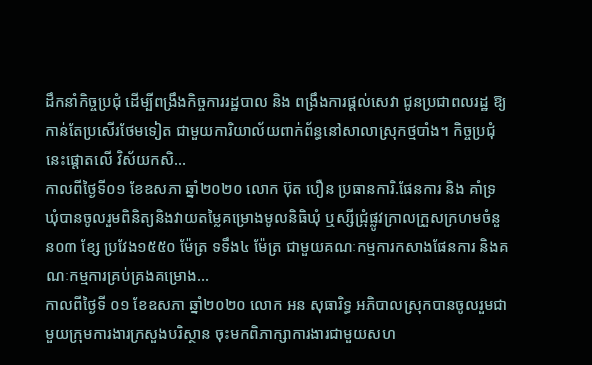ដឹកនាំកិច្ចប្រជុំ ដើម្បីពង្រឹងកិច្ចការរដ្ឋបាល និង ពង្រឹងការផ្ដល់សេវា ជូនប្រជាពលរដ្ឋ ឱ្យកាន់តែប្រសើរថែមទៀត ជាមួយការិយាល័យពាក់ព័ន្ធនៅសាលាស្រុកថ្មបាំង។ កិច្ចប្រជុំនេះផ្តោតលើ វិស័យកសិ...
កាលពីថ្ងៃទី០១ ខែឧសភា ឆ្នាំ២០២០ លោក ប៊ុត បឿន ប្រធានការិ.ផែនការ និង គាំទ្រឃុំបានចូលរួមពិនិត្យនិងវាយតម្លៃគម្រោងមូលនិធិឃុំ ឬស្សីជ្រុំផ្លូវក្រាលក្រួសក្រហមចំនួន០៣ ខ្សែ ប្រវែង១៥៥០ ម៉ែត្រ ទទឹង៤ ម៉ែត្រ ជាមួយគណៈកម្មការកសាងផែនការ និងគណៈកម្មការគ្រប់គ្រងគម្រោង...
កាលពីថ្ងៃទី ០១ ខែឧសភា ឆ្នាំ២០២០ លោក អន សុធារិទ្ធ អភិបាលស្រុកបានចូលរួមជាមួយក្រុមការងារក្រសួងបរិស្ថាន ចុះមកពិភាក្សាការងារជាមួយសហ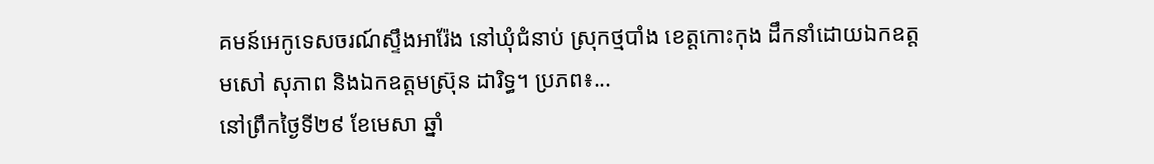គមន៍អេកូទេសចរណ៍ស្ទឹងអារ៉ែង នៅឃុំជំនាប់ ស្រុកថ្មបាំង ខេត្តកោះកុង ដឹកនាំដោយឯកឧត្តមសៅ សុភាព និងឯកឧត្តមស៊្រុន ដារិទ្ធ។ ប្រភព៖...
នៅព្រឹកថ្ងៃទី២៩ ខែមេសា ឆ្នាំ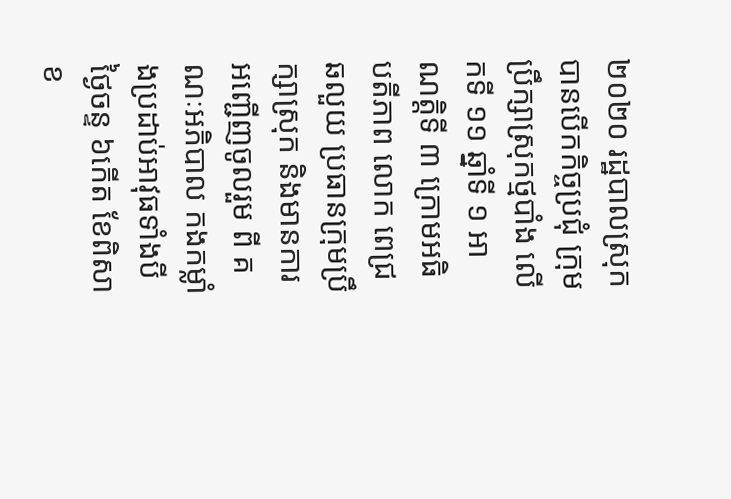២០២០ រដ្ឋបាលស្រុក បានបើកកិច្ចប្រជុំ ក្រុមប្រឹក្សាស្រុកថ្មបាំង លើកទី ១១ ឆ្នាំទី ១ អាណត្តិទី ៣ ក្រោមអធិបតីភាព លោក ពេជ្រ ឆលួយ ប្រធានក្រុមប្រឹក្សាស្រុក និងមានការអញ្ជើញចូលរួម ពី គណៈអភិបាល កងកម្លាំងប្រដាប់អាវុធទាំងបី
ថ្ងៃចន្ទ ៦កើត ខែពិសាខ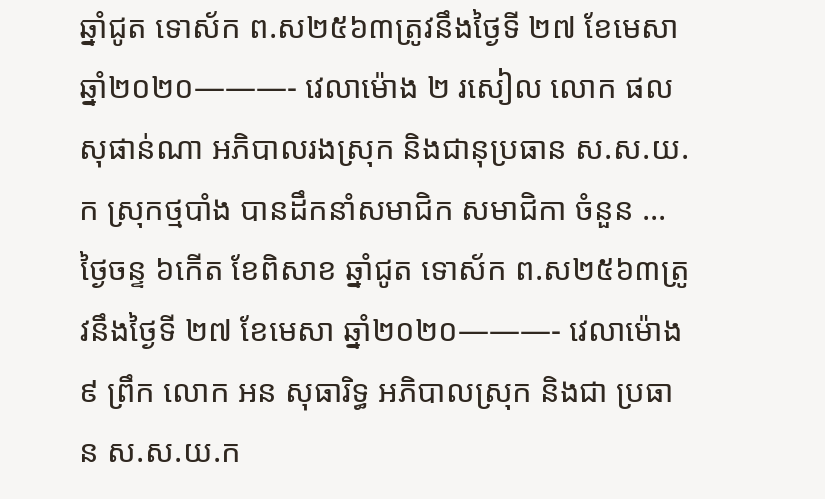ឆ្នាំជូត ទោស័ក ព.ស២៥៦៣ត្រូវនឹងថ្ងៃទី ២៧ ខែមេសា ឆ្នាំ២០២០———- វេលាម៉ោង ២ រសៀល លោក ផល សុផាន់ណា អភិបាលរងស្រុក និងជានុប្រធាន ស.ស.យ.ក ស្រុកថ្មបាំង បានដឹកនាំសមាជិក សមាជិកា ចំនួន ...
ថ្ងៃចន្ទ ៦កើត ខែពិសាខ ឆ្នាំជូត ទោស័ក ព.ស២៥៦៣ត្រូវនឹងថ្ងៃទី ២៧ ខែមេសា ឆ្នាំ២០២០———- វេលាម៉ោង ៩ ព្រឹក លោក អន សុធារិទ្ធ អភិបាលស្រុក និងជា ប្រធាន ស.ស.យ.ក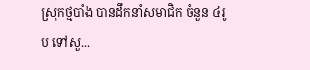ស្រុកថ្មបាំង បានដឹកនាំសមាជិក ចំនួន ៤រូប ទៅសួ...